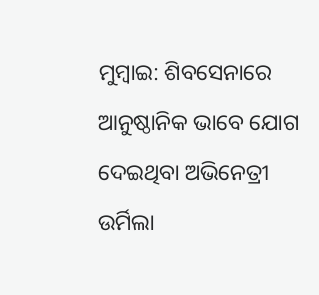ମୁମ୍ବାଇ: ଶିବସେନାରେ ଆନୁଷ୍ଠାନିକ ଭାବେ ଯୋଗ ଦେଇଥିବା ଅଭିନେତ୍ରୀ ଉର୍ମିଲା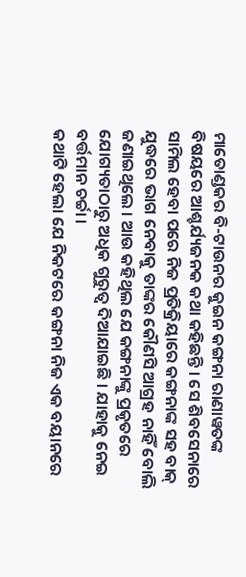ମାତୋଣ୍ଡକର ବି-ଟାଉନର କୁଇନ କଙ୍ଗନା ରାଣାୱତଙ୍କ ବିଷୟରେ ଆଶ୍ଚର୍ଯ୍ୟଜନକ କଥା କହିଛନ୍ତି । ସେ ଶିବସେନାରେ ସାମିଲ ହେବା ପରେ ନିଜ ପ୍ରତିକ୍ରିୟାରେ କଙ୍ଗନାଙ୍କ ସହ ବାକ୍ ଯୁଦ୍ଧରେ ଭାଗ ନେବାକୁ ତାଙ୍କର କୌଣସି ଆଗ୍ରହ ନାହିଁ ବୋଲି ଜଣାଇଥିଲେ । ଆଉ କହିଥିଲ ଯେ କଙ୍ଗନାଙ୍କୁ ପ୍ରକୃତରେ ଯୋଗ୍ୟତାଠାରୁ ଅଧିକ ଗୁରୁତ୍ବ ଦିଆଯାଇଛି । ଯାହାକୁ ନେଇ ବର୍ତ୍ତମାନ ଚର୍ଚ୍ଚା ।
କଥାଟି ହେଲା ଯେ ନିକଟରେ କଙ୍ଗନା ନିଜ ଏକ ବୟାନରେ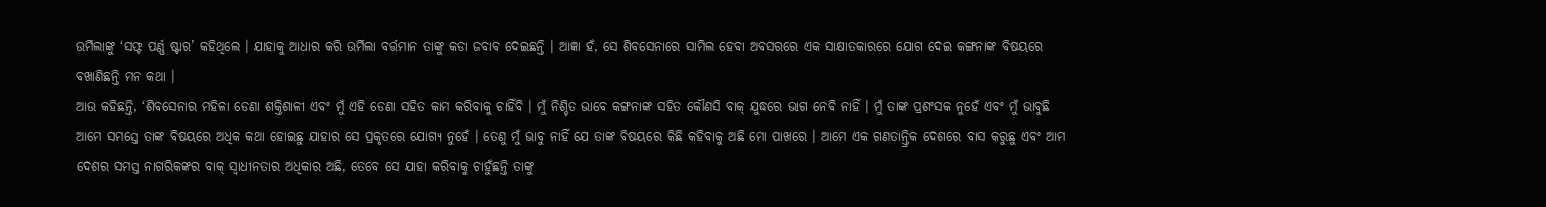ଉର୍ମିଲାଙ୍କୁ ‘ସଫ୍ଟ ପର୍ଣ୍ଣ ଷ୍ଟାର’ କହିଥିଲେ । ଯାହାକୁ ଆଧାର କରି ଉର୍ମିଲା ବର୍ତ୍ତମାନ ତାଙ୍କୁ କଡା ଜବାବ ଦେଇଛନ୍ତି । ଆଜ୍ଞା ହଁ, ସେ ଶିବସେନାରେ ସାମିଲ ହେବା ଅବସରରେ ଏକ ସାକ୍ଷାତକାରରେ ଯୋଗ ଦେଇ କଙ୍ଗନାଙ୍କ ବିଷୟରେ ବଖାଣିଛନ୍ତି ମନ କଥା ।
ଆଉ କହିଛନ୍ତି, ‘ଶିବସେନାର ମହିଳା ଡେଣା ଶକ୍ତିଶାଳୀ ଏବଂ ମୁଁ ଏହି ଡେଣା ସହିତ କାମ କରିବାକୁ ଚାହିଁବି । ମୁଁ ନିଶ୍ଚିତ ଭାବେ କଙ୍ଗନାଙ୍କ ସହିତ କୌଣସି ବାକ୍ ଯୁଦ୍ଧରେ ଭାଗ ନେବି ନାହିଁ । ମୁଁ ତାଙ୍କ ପ୍ରଶଂସକ ନୁହେଁ ଏବଂ ମୁଁ ଭାବୁଛି ଆମେ ସମସ୍ତେ ତାଙ୍କ ବିଷୟରେ ଅଧିକ କଥା ହୋଇଛୁ ଯାହାର ସେ ପ୍ରକୃତରେ ଯୋଗ୍ୟ ନୁହେଁ । ତେଣୁ ମୁଁ ଭାବୁ ନାହିଁ ଯେ ତାଙ୍କ ବିଷୟରେ କିଛି କହିବାକୁ ଅଛି ମୋ ପାଖରେ । ଆମେ ଏକ ଗଣତାନ୍ତ୍ରିକ ଦେଶରେ ବାସ କରୁଛୁ ଏବଂ ଆମ ଦେଶର ସମସ୍ତ ନାଗରିକଙ୍କର ବାକ୍ ସ୍ବାଧୀନତାର ଅଧିକାର ଅଛି, ତେବେ ସେ ଯାହା କରିବାକୁ ଚାହୁଁଛନ୍ତି ତାଙ୍କୁ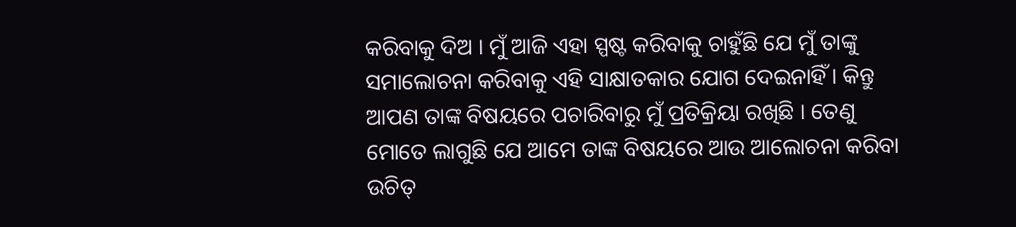କରିବାକୁ ଦିଅ । ମୁଁ ଆଜି ଏହା ସ୍ପଷ୍ଟ କରିବାକୁ ଚାହୁଁଛି ଯେ ମୁଁ ତାଙ୍କୁ ସମାଲୋଚନା କରିବାକୁ ଏହି ସାକ୍ଷାତକାର ଯୋଗ ଦେଇନାହିଁ । କିନ୍ତୁ ଆପଣ ତାଙ୍କ ବିଷୟରେ ପଚାରିବାରୁ ମୁଁ ପ୍ରତିକ୍ରିୟା ରଖିଛି । ତେଣୁ ମୋତେ ଲାଗୁଛି ଯେ ଆମେ ତାଙ୍କ ବିଷୟରେ ଆଉ ଆଲୋଚନା କରିବା ଉଚିତ୍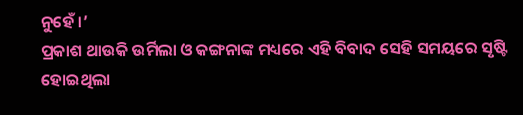ନୁହେଁ ।’
ପ୍ରକାଶ ଥାଉକି ଉର୍ମିଲା ଓ କଙ୍ଗନାଙ୍କ ମଧ୍ୟରେ ଏହି ବିବାଦ ସେହି ସମୟରେ ସୃଷ୍ଟି ହୋଇଥିଲା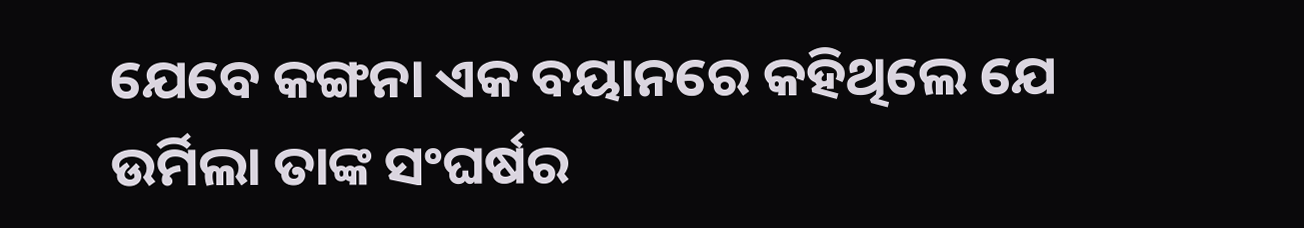ଯେବେ କଙ୍ଗନା ଏକ ବୟାନରେ କହିଥିଲେ ଯେ ଉର୍ମିଲା ତାଙ୍କ ସଂଘର୍ଷର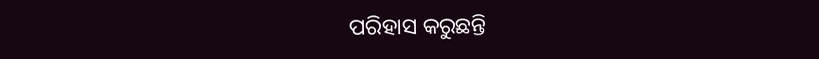ପରିହାସ କରୁଛନ୍ତି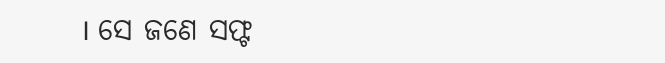। ସେ ଜଣେ ସଫ୍ଟ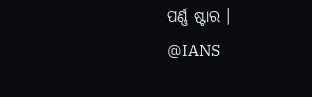ପର୍ଣ୍ଣ ଷ୍ଟାର ।
@IANS